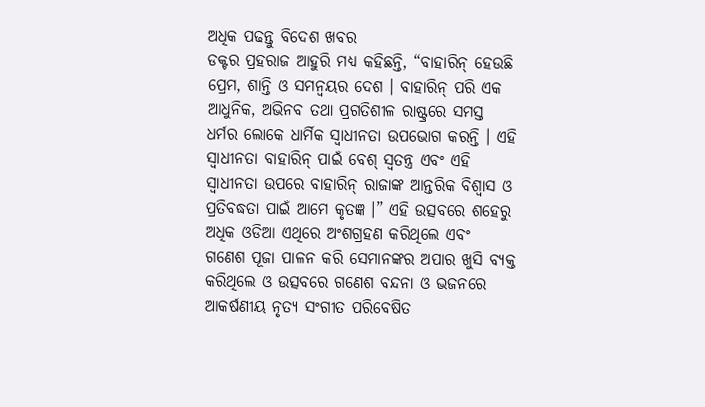ଅଧିକ ପଢନ୍ତୁ ବିଦେଶ ଖବର
ଡକ୍ଟର ପ୍ରହରାଜ ଆହୁରି ମଧ୍ୟ କହିଛନ୍ତି, “ବାହାରିନ୍ ହେଉଛି ପ୍ରେମ, ଶାନ୍ତି ଓ ସମନ୍ଵୟର ଦେଶ । ବାହାରିନ୍ ପରି ଏକ ଆଧୁନିକ, ଅଭିନବ ତଥା ପ୍ରଗତିଶୀଳ ରାଷ୍ଟ୍ରରେ ସମସ୍ତ ଧର୍ମର ଲୋକେ ଧାର୍ମିକ ସ୍ଵାଧୀନତା ଉପଭୋଗ କରନ୍ତି । ଏହି ସ୍ଵାଧୀନତା ବାହାରିନ୍ ପାଇଁ ବେଶ୍ ସ୍ଵତନ୍ତ୍ର ଏବଂ ଏହି ସ୍ଵାଧୀନତା ଉପରେ ବାହାରିନ୍ ରାଜାଙ୍କ ଆନ୍ତରିକ ବିଶ୍ଵାସ ଓ ପ୍ରତିବଦ୍ଧତା ପାଇଁ ଆମେ କୃତଜ୍ଞ ।” ଏହି ଉତ୍ସବରେ ଶହେରୁ ଅଧିକ ଓଡିଆ ଏଥିରେ ଅଂଶଗ୍ରହଣ କରିଥିଲେ ଏବଂ ଗଣେଶ ପୂଜା ପାଳନ କରି ସେମାନଙ୍କର ଅପାର ଖୁସି ବ୍ୟକ୍ତ କରିଥିଲେ ଓ ଉତ୍ସବରେ ଗଣେଶ ବନ୍ଦନା ଓ ଭଜନରେ ଆକର୍ଷଣୀୟ ନୃତ୍ୟ ସଂଗୀତ ପରିବେଷିତ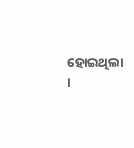ହୋଇଥିଲା ।